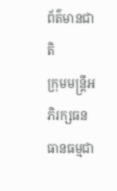ព័ត៌មានជាតិ
ក្រុមមន្ត្រីអភិរក្សធនធានធម្មជា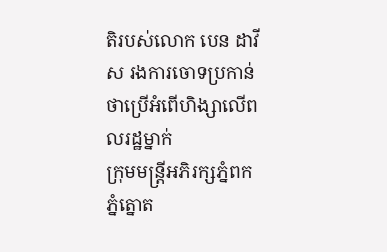តិរបស់លោក បេន ដាវីស រងការចោទប្រកាន់ថាប្រើអំពើហិង្សាលើពលរដ្ឋម្នាក់
ក្រុមមន្ត្រីអភិរក្សភ្នំពក ភ្នំត្នោត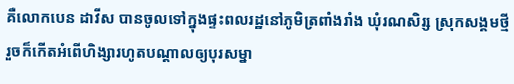គឺលោកបេន ដាវីស បានចូលទៅក្នុងផ្ទះពលរដ្ឋនៅភូមិត្រពាំងរាំង ឃុំរណសិរ្ស ស្រុកសង្គមថ្មី រួចក៏កើតអំពើហិង្សារហូតបណ្តាលឲ្យបុរសម្នា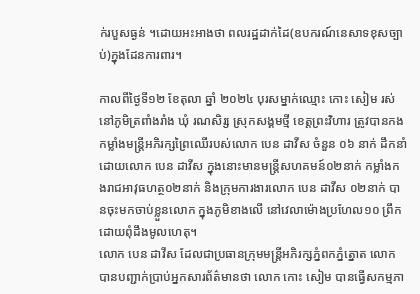ក់របួសធ្ងន់ ។ដោយអះអាងថា ពលរដ្ឋដាក់ដៃ(ឧបករណ៍នេសាទខុសច្បាប់)ក្នុងដែនការពារ។

កាលពីថ្ងៃទី១២ ខែតុលា ឆ្នាំ ២០២៤ បុរសម្នាក់ឈ្មោះ កោះ សៀម រស់នៅភូមិត្រពាំងរាំង ឃុំ រណសិរ្ស ស្រុកសង្គមថ្មី ខេត្តព្រះវិហារ ត្រូវបានកងកម្លាំងមន្ត្រីអភិរក្សព្រៃឈើរបស់លោក បេន ដាវីស ចំនួន ០៦ នាក់ ដឹកនាំដោយលោក បេន ដាវីស ក្នុងនោះមានមន្ត្រីសហគមន៍០២នាក់ កម្លាំងកងរាជអាវុធហត្ថ០២នាក់ និងក្រុមការងារលោក បេន ដាវីស ០២នាក់ បានចុះមកចាប់ខ្លួនលោក ក្នុងភូមិខាងលើ នៅវេលាម៉ោងប្រហែល១០ ព្រឹក ដោយពុំដឹងមូលហេតុ។
លោក បេន ដាវីស ដែលជាប្រធានក្រុមមន្ត្រីអភិរក្សភ្នំពកភ្នំត្នោត លោកបានបញ្ជាក់ប្រាប់អ្នកសារព័ត៌មានថា លោក កោះ សៀម បានធ្វើសកម្មភា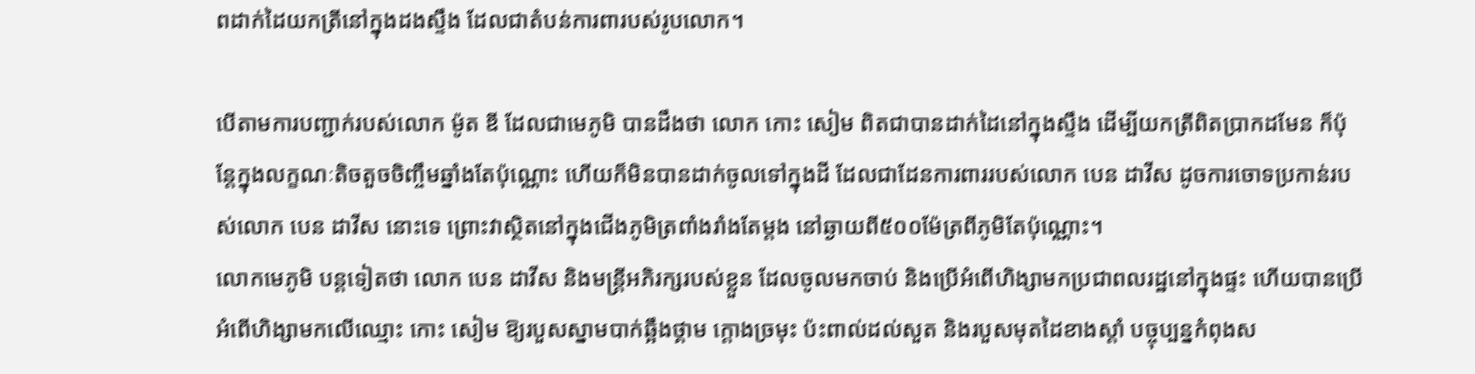ពដាក់ដៃយកត្រីនៅក្នុងដងស្ទឹង ដែលជាតំបន់ការពារបស់រូបលោក។

បើតាមការបញ្ជាក់របស់លោក ម៉ូត ឌី ដែលជាមេភូមិ បានដឹងថា លោក កោះ សៀម ពិតជាបានដាក់ដៃនៅក្នុងស្ទឹង ដើម្បីយកត្រីពិតប្រាកដមែន ក៏ប៉ុន្តែក្នុងលក្ខណៈតិចតួចចិញ្ចឹមឆ្នាំងតែប៉ុណ្ណោះ ហើយក៏មិនបានដាក់ចូលទៅក្នុងដី ដែលជាដែនការពាររបស់លោក បេន ដាវីស ដូចការចោទប្រកាន់របស់លោក បេន ដាវីស នោះទេ ព្រោះវាស្ថិតនៅក្នុងជើងភូមិត្រពាំងរាំងតែម្ដង នៅឆ្ងាយពី៥០០ម៉ែត្រពីភូមិតែប៉ុណ្ណោះ។
លោកមេភូមិ បន្តទៀតថា លោក បេន ដាវីស និងមន្ត្រីអភិរក្សរបស់ខ្លួន ដែលចូលមកចាប់ និងប្រើអំពើហិង្សាមកប្រជាពលរដ្ឋនៅក្នុងផ្ទះ ហើយបានប្រើអំពើហិង្សាមកលើឈ្មោះ កោះ សៀម ឱ្យរបួសស្នាមបាក់ឆ្អឹងថ្គាម ក្ដោងច្រមុះ ប៉ះពាល់ដល់សួត និងរបួសមុតដៃខាងស្ដាំ បច្ចុប្បន្នកំពុងស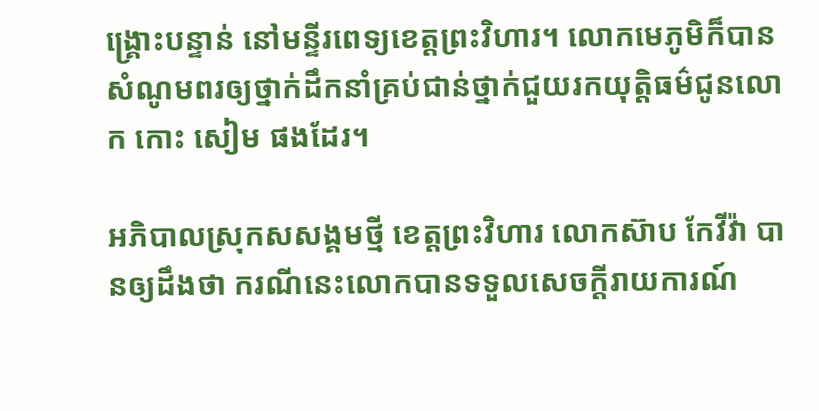ង្គ្រោះបន្ទាន់ នៅមន្ទីរពេទ្យខេត្តព្រះវិហារ។ លោកមេភូមិក៏បានសំណូមពរឲ្យថ្នាក់ដឹកនាំគ្រប់ជាន់ថ្នាក់ជួយរកយុត្តិធម៌ជូនលោក កោះ សៀម ផងដែរ។

អភិបាលស្រុកសសង្គមថ្មី ខេត្តព្រះវិហារ លោកស៊ាប កែវីវ៉ា បានឲ្យដឹងថា ករណីនេះលោកបានទទួលសេចក្តីរាយការណ៍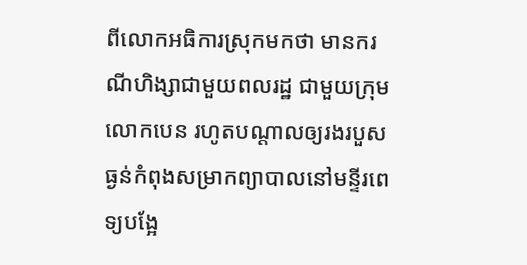ពីលោកអធិការស្រុកមកថា មានករណីហិង្សាជាមួយពលរដ្ឋ ជាមួយក្រុមលោកបេន រហូតបណ្តាលឲ្យរងរបួសធ្ងន់កំពុងសម្រាកព្យាបាលនៅមន្ទីរពេទ្យបង្អែ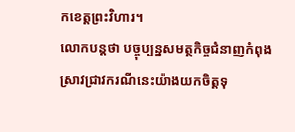កខេត្តព្រះវិហារ។
លោកបន្តថា បច្ចុប្បន្នសមត្ថកិច្ចជំនាញកំពុងស្រាវជ្រាវករណីនេះយ៉ាងយកចិត្តទុ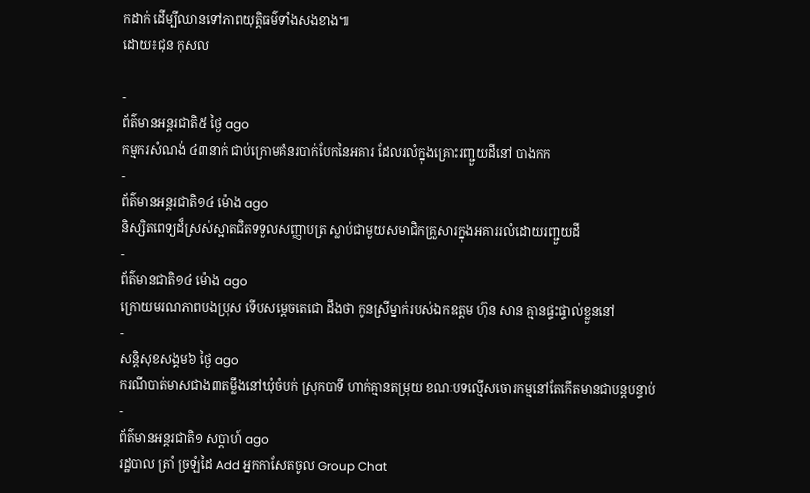កដាក់ ដើម្បីឈានទៅភាពយុត្តិធម៌ទាំងសងខាង៕
ដោយ៖ជុន កុសល

-
ព័ត៌មានអន្ដរជាតិ៥ ថ្ងៃ ago
កម្មករសំណង់ ៤៣នាក់ ជាប់ក្រោមគំនរបាក់បែកនៃអគារ ដែលរលំក្នុងគ្រោះរញ្ជួយដីនៅ បាងកក
-
ព័ត៌មានអន្ដរជាតិ១៤ ម៉ោង ago
និស្សិតពេទ្យដ៏ស្រស់ស្អាតជិតទទួលសញ្ញាបត្រ ស្លាប់ជាមួយសមាជិកគ្រួសារក្នុងអគាររលំដោយរញ្ជួយដី
-
ព័ត៌មានជាតិ១៤ ម៉ោង ago
ក្រោយមរណភាពបងប្រុស ទើបសម្ដេចតេជោ ដឹងថា កូនស្រីម្នាក់របស់ឯកឧត្តម ហ៊ុន សាន គ្មានផ្ទះផ្ទាល់ខ្លួននៅ
-
សន្តិសុខសង្គម៦ ថ្ងៃ ago
ករណីបាត់មាសជាង៣តម្លឹងនៅឃុំចំបក់ ស្រុកបាទី ហាក់គ្មានតម្រុយ ខណៈបទល្មើសចោរកម្មនៅតែកើតមានជាបន្តបន្ទាប់
-
ព័ត៌មានអន្ដរជាតិ១ សប្តាហ៍ ago
រដ្ឋបាល ត្រាំ ច្រឡំដៃ Add អ្នកកាសែតចូល Group Chat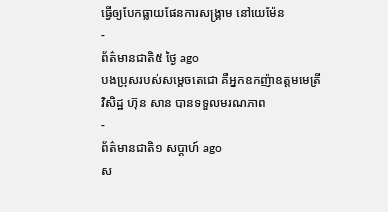ធ្វើឲ្យបែកធ្លាយផែនការសង្គ្រាម នៅយេម៉ែន
-
ព័ត៌មានជាតិ៥ ថ្ងៃ ago
បងប្រុសរបស់សម្ដេចតេជោ គឺអ្នកឧកញ៉ាឧត្តមមេត្រីវិសិដ្ឋ ហ៊ុន សាន បានទទួលមរណភាព
-
ព័ត៌មានជាតិ១ សប្តាហ៍ ago
ស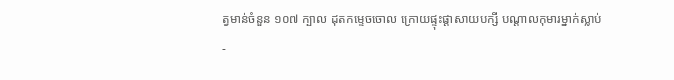ត្វមាន់ចំនួន ១០៧ ក្បាល ដុតកម្ទេចចោល ក្រោយផ្ទុះផ្ដាសាយបក្សី បណ្តាលកុមារម្នាក់ស្លាប់
-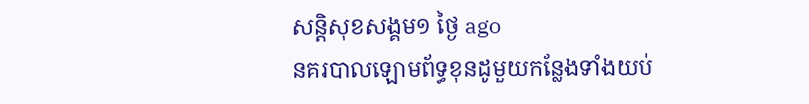សន្តិសុខសង្គម១ ថ្ងៃ ago
នគរបាលឡោមព័ទ្ធខុនដូមួយកន្លែងទាំងយប់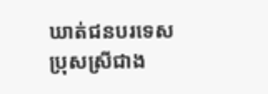ឃាត់ជនបរទេសប្រុសស្រីជាង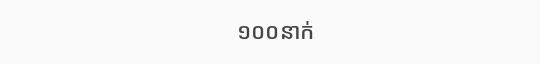១០០នាក់